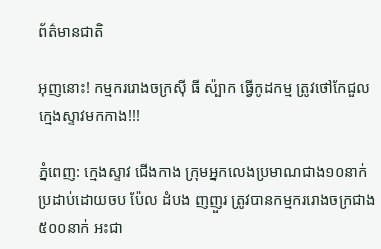ព័ត៌មានជាតិ

អុញនោះ! កម្មកររោងចក្រស៊ី ធី ស៉្បាក ធ្វើកូដកម្ម ត្រូវថៅកែជួលក្មេងស្ទាវមកកាង!!!

ភ្នំពេញ: ក្មេងស្ទាវ ជើងកាង ក្រុមអ្នកលេងប្រមាណជាង១០នាក់ ប្រដាប់ដោយចប ប៉ែល ដំបង ញញួរ ត្រូវបានកម្មកររោងចក្រជាង៥០០នាក់ អះជា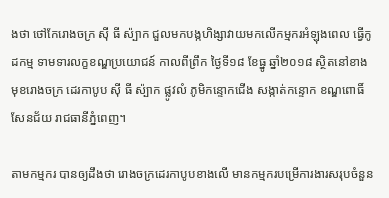ងថា ថៅកែរោងចក្រ ស៊ី ធី ស៉្បាក ជួលមកបង្កហិង្សាវាយមកលើកម្មករអំឡុងពេល ធ្វើកូដកម្ម ទាមទារលក្ខខណ្ឌប្រយោជន៍ កាលពីព្រឹក ថ្ងៃទី១៨ ខែធ្នូ ឆ្នាំ២០១៨ ស្ថិតនៅខាងមុខរោងចក្រ ដេរកាបូប ស៊ី ធី ស៉្បាក ផ្លូវលំ ភូមិកន្ទោកជើង សង្កាត់កន្ទោក ខណ្ឌពោធិ៍សែនជ័យ រាជធានីភ្នំពេញ។

តាមកម្មករ បានឲ្យដឹងថា រោងចក្រដេរកាបូបខាងលើ មានកម្មករបម្រើការងារសរុបចំនួន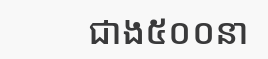ជាង៥០០នា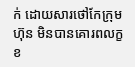ក់ ដោយសារថៅកែក្រុមហ៊ុន មិនបានគោរពលក្ខខ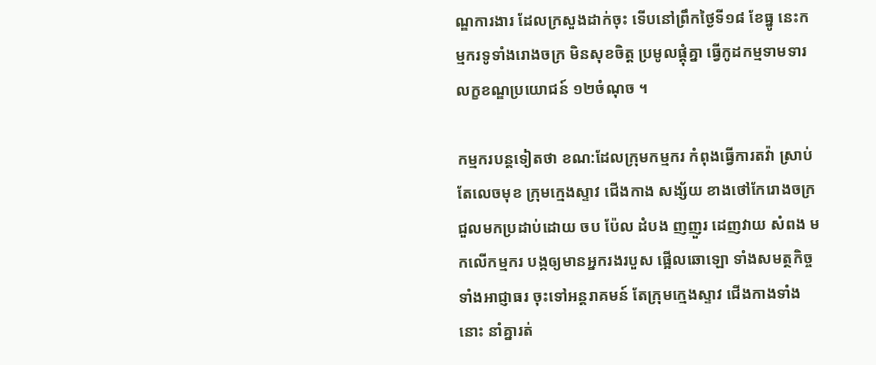ណ្ឌការងារ ដែលក្រសួងដាក់ចុះ ទើបនៅព្រឹកថ្ងៃទី១៨ ខែធ្នូ នេះកម្មករទូទាំងរោងចក្រ មិនសុខចិត្ត ប្រមូលផ្តុំគ្នា ធ្វើកូដកម្មទាមទារលក្ខខណ្ឌប្រយោជន៍ ១២ចំណុច ។

កម្មករបន្តទៀតថា ខណ:ដែលក្រុមកម្មករ កំពុងធ្វើការតវ៉ា ស្រាប់តែលេចមុខ ក្រុមក្មេងស្ទាវ ជើងកាង សង្ស័យ ខាងថៅកែរោងចក្រ ជួលមកប្រដាប់ដោយ ចប ប៉ែល ដំបង ញញួរ ដេញវាយ សំពង មកលើកម្មករ បង្កឲ្យមានអ្នករងរបួស ផ្អើលឆោឡោ ទាំងសមត្ថកិច្ច ទាំងអាជ្ញាធរ ចុះទៅអន្តរាគមន៍ តែក្រុមក្មេងស្ទាវ ជើងកាងទាំងនោះ នាំគ្នារត់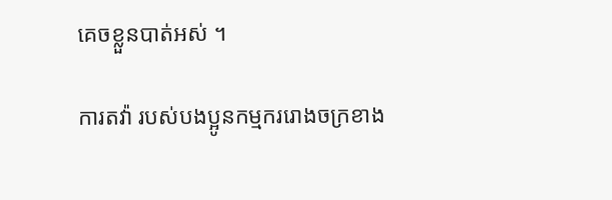គេចខ្លួនបាត់អស់ ។

ការតវ៉ា របស់បងប្អូនកម្មកររោងចក្រខាង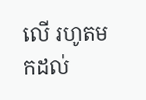លើ រហូតមកដល់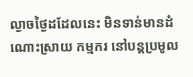ល្ងាចថ្ងៃដដែលនេះ មិនទាន់មានដំណោះស្រាយ កម្មករ នៅបន្តប្រមូល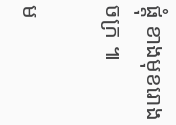ផ្តុំ ខាងមុខរោងចក្រ ៕

ម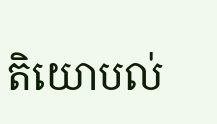តិយោបល់